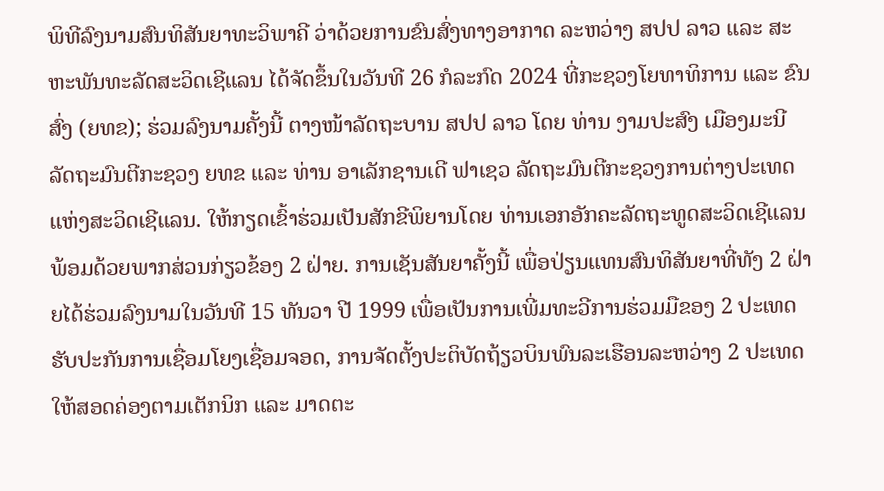ພິທີລົງນາມສົນທິສັນຍາທະວິພາຄີ ວ່າດ້ວຍການຂົນສົ່ງທາງອາກາດ ລະຫວ່າງ ສປປ ລາວ ແລະ ສະຫະພັນທະລັດສະວິດເຊີແລນ ໄດ້ຈັດຂຶ້ນໃນວັນທີ 26 ກໍລະກົດ 2024 ທີ່ກະຊວງໂຍທາທິການ ແລະ ຂົນສົ່ງ (ຍທຂ); ຮ່ວມລົງນາມຄັ້ງນີ້ ຕາງໜ້າລັດຖະບານ ສປປ ລາວ ໂດຍ ທ່ານ ງາມປະສົງ ເມືອງມະນີ ລັດຖະມົນຕີກະຊວງ ຍທຂ ແລະ ທ່ານ ອາເລັກຊານເດີ ຟາເຊວ ລັດຖະມົນຕີກະຊວງການຕ່າງປະເທດ ແຫ່ງສະວິດເຊີແລນ. ໃຫ້ກຽດເຂົ້າຮ່ວມເປັນສັກຂີພິຍານໂດຍ ທ່ານເອກອັກຄະລັດຖະທູດສະວິດເຊີແລນ ພ້ອມດ້ວຍພາກສ່ວນກ່ຽວຂ້ອງ 2 ຝ່າຍ. ການເຊັນສັນຍາຄັ້ງນີ້ ເພື່ອປ່ຽນແທນສົນທິສັນຍາທີ່ທັງ 2 ຝ່າຍໄດ້ຮ່ວມລົງນາມໃນວັນທີ 15 ທັນວາ ປີ 1999 ເພື່ອເປັນການເພີ່ມທະວີການຮ່ວມມືຂອງ 2 ປະເທດ ຮັບປະກັນການເຊື່ອມໂຍງເຊື່ອມຈອດ, ການຈັດຕັ້ງປະຕິບັດຖ້ຽວບິນພົນລະເຮືອນລະຫວ່າງ 2 ປະເທດໃຫ້ສອດຄ່ອງຕາມເຕັກນິກ ແລະ ມາດຕະ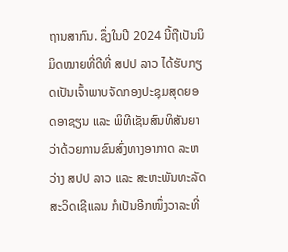ຖານສາກົນ. ຊຶ່ງໃນປີ 2024 ນີ້ຖືເປັນນິມິດໝາຍທີ່ດີທີ່ ສປປ ລາວ ໄດ້ຮັບກຽດເປັນເຈົ້າພາບຈັດກອງປະຊຸມສຸດຍອດອາຊຽນ ແລະ ພິທີເຊັນສົນທິສັນຍາ ວ່າດ້ວຍການຂົນສົ່ງທາງອາກາດ ລະຫວ່າງ ສປປ ລາວ ແລະ ສະຫະພັນທະລັດສະວິດເຊີແລນ ກໍເປັນອີກໜຶ່ງວາລະທີ່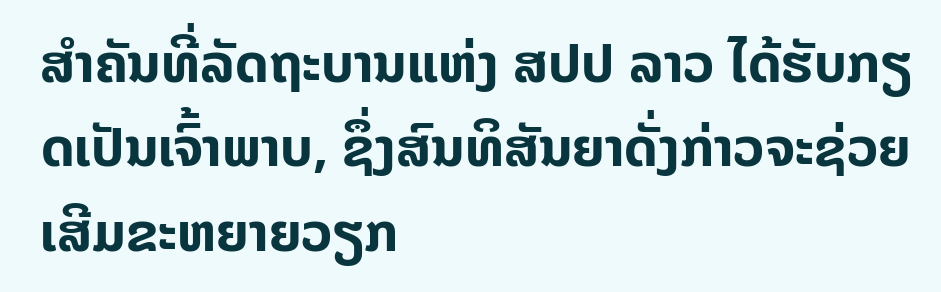ສຳຄັນທີ່ລັດຖະບານແຫ່ງ ສປປ ລາວ ໄດ້ຮັບກຽດເປັນເຈົ້າພາບ, ຊຶ່ງສົນທິສັນຍາດັ່ງກ່າວຈະຊ່ວຍເສີມຂະຫຍາຍວຽກ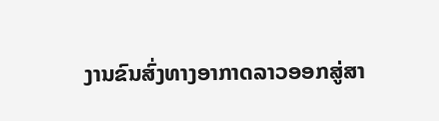ງານຂົນສົ່ງທາງອາກາດລາວອອກສູ່ສາ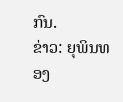ກົນ.
ຂ່າວ: ຍຸພິນທອງ